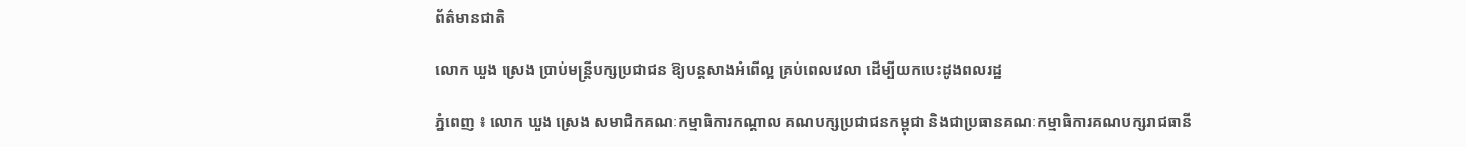ព័ត៌មានជាតិ

លោក ឃួង ស្រេង ប្រាប់មន្ត្រីបក្សប្រជាជន ឱ្យបន្តសាងអំពើល្អ គ្រប់ពេលវេលា ដើម្បីយកបេះដូងពលរដ្ឋ

ភ្នំពេញ ៖ លោក ឃួង ស្រេង សមាជិកគណៈកម្មាធិការកណ្តាល គណបក្សប្រជាជនកម្ពុជា និងជាប្រធានគណៈកម្មាធិការគណបក្សរាជធានី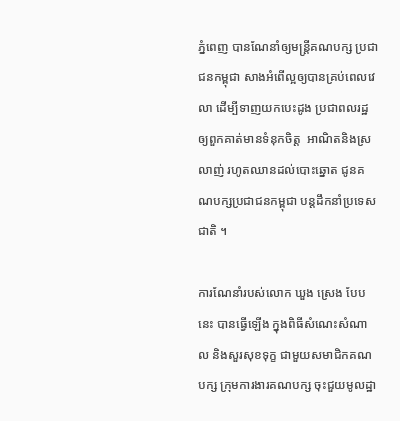ភ្នំពេញ បានណែនាំឲ្យមន្ត្រីគណបក្ស ប្រជាជនកម្ពុជា សាងអំពើល្អឲ្យបានគ្រប់ពេលវេលា ដើម្បីទាញយកបេះដូង ប្រជាពលរដ្ឋ ឲ្យពួកគាត់មានទំនុកចិត្ត  អាណិតនិងស្រលាញ់ រហូតឈានដល់បោះឆ្នោត ជូនគណបក្សប្រជាជនកម្ពុជា បន្តដឹកនាំប្រទេសជាតិ ។

ការណែនាំរបស់លោក ឃួង ស្រេង បែបនេះ បានធ្វេីឡើង ក្នុងពិធីសំណេះសំណាល និងសួរសុខទុក្ខ ជាមួយសមាជិកគណបក្ស ក្រុមការងារគណបក្ស ចុះជួយមូលដ្ឋា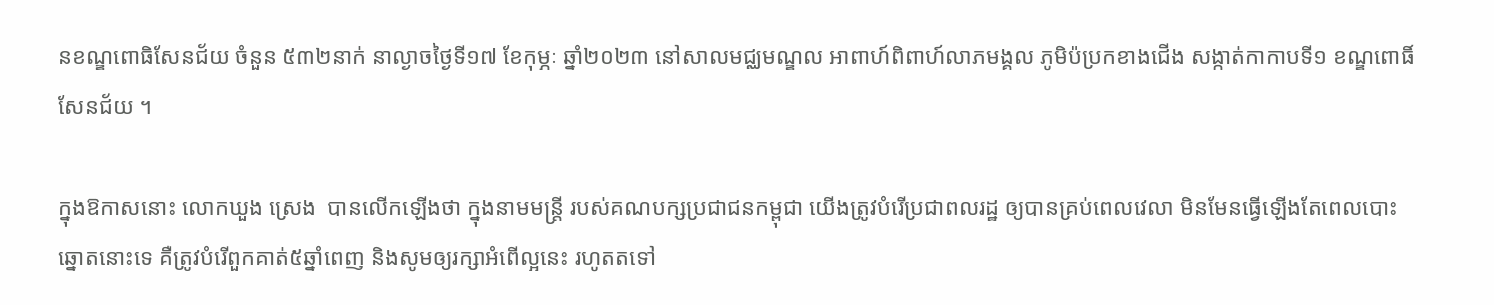នខណ្ឌពោធិសែនជ័យ ចំនួន ៥៣២នាក់ នាល្ងាចថ្ងៃទី១៧ ខែកុម្ភៈ ឆ្នាំ២០២៣ នៅសាលមជ្ឈមណ្ឌល អាពាហ៍ពិពាហ៍លាភមង្គល ភូមិប៉ប្រកខាងជើង សង្កាត់កាកាបទី១ ខណ្ឌពោធិ៍សែនជ័យ ។

ក្នុងឱកាសនោះ លោកឃួង ស្រេង  បានលើកឡើងថា ក្នុងនាមមន្ត្រី របស់គណបក្សប្រជាជនកម្ពុជា យើងត្រូវបំរើប្រជាពលរដ្ឋ ឲ្យបានគ្រប់ពេលវេលា មិនមែនធ្វើឡើងតែពេលបោះឆ្នោតនោះទេ គឺត្រូវបំរើពួកគាត់៥ឆ្នាំពេញ និងសូមឲ្យរក្សាអំពើល្អនេះ រហូតតទៅ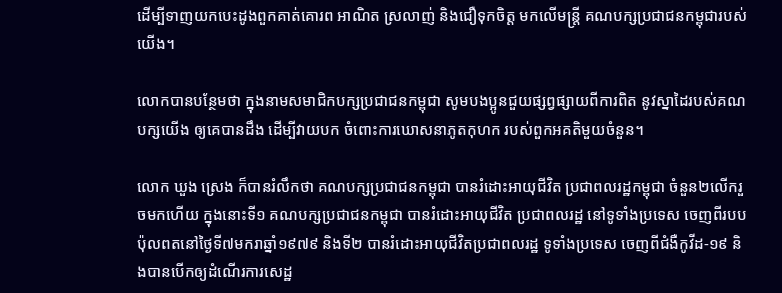ដើម្បីទាញយកបេះដូងពួកគាត់គោរព អាណិត ស្រលាញ់ និងជឿទុកចិត្ត មកលើមន្ត្រី គណបក្សប្រជាជនកម្ពុជារបស់យើង។

លោកបានបន្ថែមថា ក្នុងនាមសមាជិកបក្សប្រជាជនកម្ពុជា សូមបងប្អូនជួយផ្សព្វផ្សាយពីការពិត នូវស្នាដៃរបស់គណបក្សយើង ឲ្យគេបានដឹង ដើម្បីវាយបក ចំពោះការឃោសនាភូតកុហក របស់ពួកអគតិមួយចំនួន។

លោក ឃួង ស្រេង ក៏បានរំលឹកថា គណបក្សប្រជាជនកម្ពុជា បានរំដោះអាយុជីវិត ប្រជាពលរដ្ឋកម្ពុជា ចំនួន២លើករួចមកហើយ ក្នុងនោះទី១ គណបក្សប្រជាជនកម្ពុជា បានរំដោះអាយុជីវិត ប្រជាពលរដ្ឋ នៅទូទាំងប្រទេស ចេញពីរបបប៉ុលពតនៅថ្ងៃទី៧មករាឆ្នាំ១៩៧៩ និងទី២ បានរំដោះអាយុជីវិតប្រជាពលរដ្ឋ ទូទាំងប្រទេស ចេញពីជំងឺកូវីដ-១៩ និងបានបើកឲ្យដំណើរការសេដ្ឋ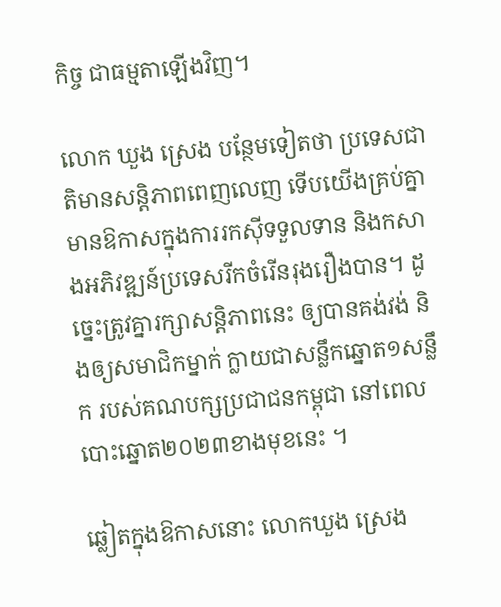កិច្ច ជាធម្មតាឡើងវិញ។

លោក ឃួង ស្រេង បន្ថែមទៀតថា ប្រទេសជាតិមានសន្តិភាពពេញលេញ ទើបយើងគ្រប់គ្នា មានឱកាសក្នុងការរកស៊ីទទួលទាន និងកសាងអភិវឌ្ឍន៍ប្រទេសរីកចំរើនរុងរឿងបាន។ ដូច្នេះត្រូវគ្នារក្សាសន្តិភាពនេះ ឲ្យបានគង់វង់ និងឲ្យសមាជិកម្នាក់ ក្លាយជាសន្លឹកឆ្នោត១សន្លឹក របស់គណបក្សប្រជាជនកម្ពុជា នៅពេលបោះឆ្នោត២០២៣ខាងមុខនេះ ។

ឆ្លៀតក្នុងឱកាសនោះ លោកឃួង ស្រេង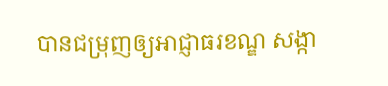បានជម្រុញឲ្យអាជ្ញាធរខណ្ឌ សង្កា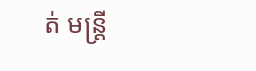ត់ មន្ត្រី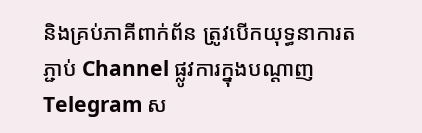និងគ្រប់ភាគីពាក់ព័ន ត្រូវបើកយុទ្ធនាការតភ្ជាប់ Channel ផ្លូវការក្នុងបណ្តាញ Telegram ស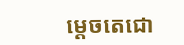ម្ដេចតេជោ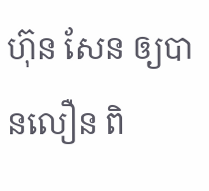ហ៊ុន សែន ឲ្យបានលឿន ពិ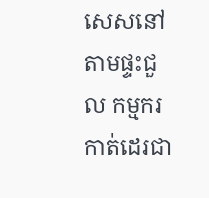សេសនៅតាមផ្ទះជួល កម្មករកាត់ដេរជា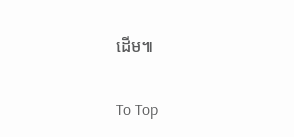ដើម៕

To Top